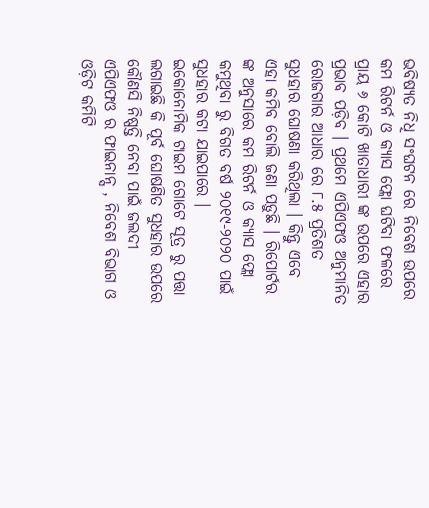ଭବିଷ୍ୟତ ନିଧି ସଂଘଟନ ରେ ନିବେଶ ଉପରେ କମ ରିଟର୍ନ ଓ କ୍ୟାସ ଫ୍ଲୋ ଘଟିବା ଫଳରେ ପ୍ରାୟ ୬ କୋଟି ଖାତାଧାରୀ ଙ୍କ ଉପରେ ଏହାର ପ୍ରଭାବ ପଡ଼ିବ । ପ୍ରଥମେ ଏପିଏଫଓ ଅନୁମାନିତ ରୋଜଗାର ଆଧାର ରେ ୮.୫ ପ୍ରତିଶତ ସୁଧହାର ଘୋଷଣା କରିଥିଲା । କିନ୍ତୁ ଏବେ ଏହା କମିବ ବୋଲି ଜଣା ପଡ଼ୁଛି । ରିପୋର୍ଟର ଙ୍କ ଅନୁସାରେ କମ ରିଟର୍ନ ଓ କ୍ୟାସ ଫ୍ଲୋ କମୁଥିବା ରୁ ବିଗତ ବର୍ଷ ୨୦୧୯-୨୦୨୦ ପାଇଁ ସୁଧହାର କଟା ଯାଇପାରେ ।
ଇକୋନୋମିକ ଟାଇମ ଗୋଟେ ସୂତ୍ର ରୁ ପତ୍ତା ଲଗାଇଛି କି ପୂର୍ବ ଘୋଷଣିତ ସୁଧହାର ଉପରେ କୌଣସି ନିଷ୍ପତ୍ତି ନେବା ପାଇଁ ଜଲଦୀ ଏପିଏଫଓ ର ଫାଇନାନ୍ସ , ନିବେଶ ବିଭାଗ ଓ ଓଡ଼ିଟ କମିଟି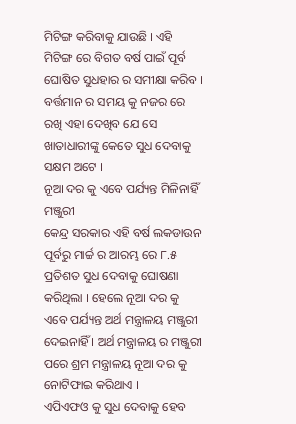ମିଟିଙ୍ଗ କରିବାକୁ ଯାଉଛି । ଏହି ମିଟିଙ୍ଗ ରେ ବିଗତ ବର୍ଷ ପାଇଁ ପୂର୍ବ ଘୋଷିତ ସୁଧହାର ର ସମୀକ୍ଷା କରିବ । ବର୍ତ୍ତମାନ ର ସମୟ କୁ ନଜର ରେ ରଖି ଏହା ଦେଖିବ ଯେ ସେ ଖାତାଧାରୀଙ୍କୁ କେତେ ସୁଧ ଦେବାକୁ ସକ୍ଷମ ଅଟେ ।
ନୂଆ ଦର କୁ ଏବେ ପର୍ଯ୍ୟନ୍ତ ମିଳିନାହିଁ ମଞ୍ଜୁରୀ
କେନ୍ଦ୍ର ସରକାର ଏହି ବର୍ଷ ଲକଡାଉନ ପୂର୍ବରୁ ମାର୍ଚ୍ଚ ର ଆରମ୍ଭ ରେ ୮.୫ ପ୍ରତିଶତ ସୁଧ ଦେବାକୁ ଘୋଷଣା କରିଥିଲା । ହେଲେ ନୂଆ ଦର କୁ ଏବେ ପର୍ଯ୍ୟନ୍ତ ଅର୍ଥ ମନ୍ତ୍ରାଳୟ ମଞ୍ଜୁରୀ ଦେଇନାହିଁ । ଅର୍ଥ ମନ୍ତ୍ରାଳୟ ର ମଞ୍ଜୁରୀ ପରେ ଶ୍ରମ ମନ୍ତ୍ରାଳୟ ନୂଆ ଦର କୁ ନୋଟିଫାଇ କରିଥାଏ ।
ଏପିଏଫଓ କୁ ସୁଧ ଦେବାକୁ ହେବ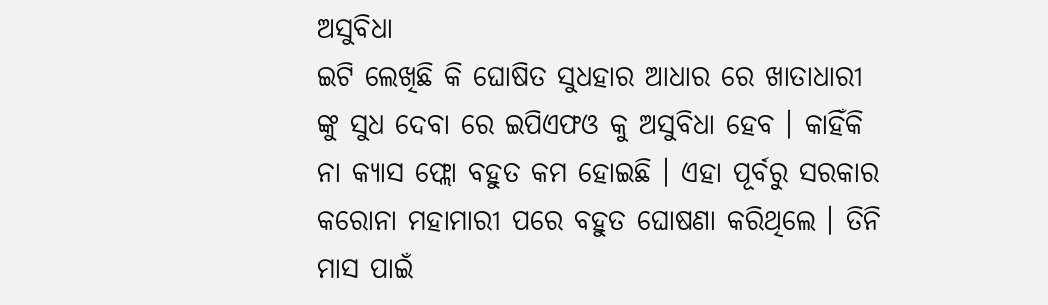ଅସୁବିଧା
ଇଟି ଲେଖିଛି କି ଘୋଷିତ ସୁଧହାର ଆଧାର ରେ ଖାତାଧାରୀ ଙ୍କୁ ସୁଧ ଦେବା ରେ ଇପିଏଫଓ କୁ ଅସୁବିଧା ହେବ । କାହିଁକି ନା କ୍ୟାସ ଫ୍ଲୋ ବହୁତ କମ ହୋଇଛି । ଏହା ପୂର୍ବରୁ ସରକାର କରୋନା ମହାମାରୀ ପରେ ବହୁତ ଘୋଷଣା କରିଥିଲେ । ତିନି ମାସ ପାଇଁ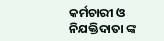କର୍ମଚାରୀ ଓ ନିଯକ୍ତିଦାତା ଙ୍କ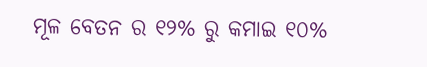ମୂଳ ବେତନ ର ୧୨% ରୁ କମାଇ ୧୦%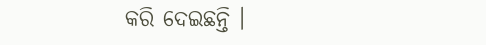କରି ଦେଇଛନ୍ତି ।